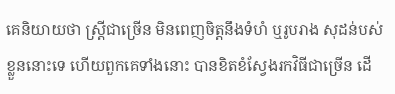គេនិយាយថា ស្ត្រីជាច្រើន មិនពេញចិត្តនឹងទំហំ ឬរូបរាង សុដន់បស់ខ្លួននោះទេ ហើយពួកគេទាំងនោះ បានខិតខំស្វែងរកវិធីជាច្រើន ដើ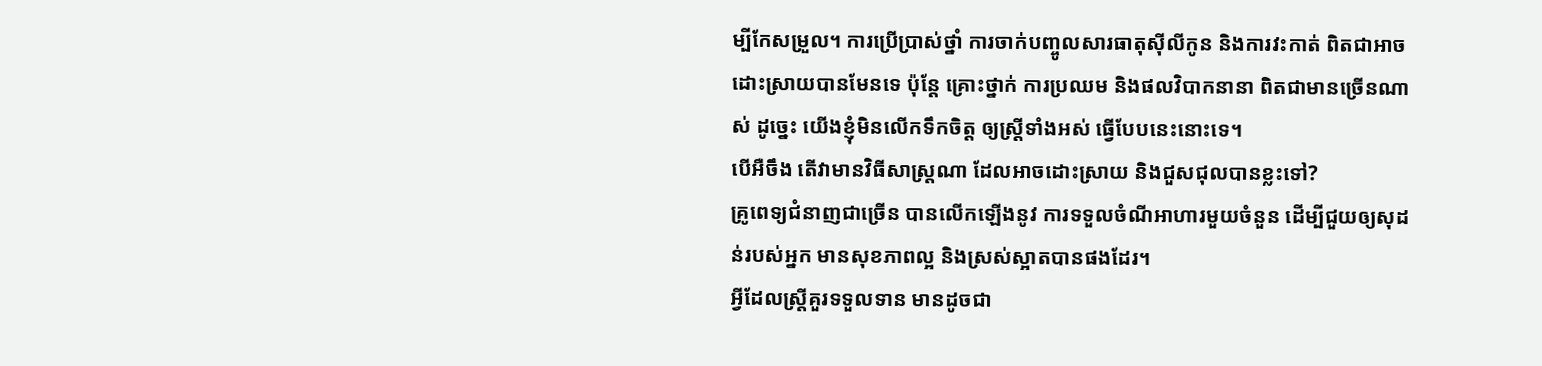ម្បីកែសម្រួល។ ការប្រើប្រាស់ថ្នាំ ការចាក់បញ្ចូលសារធាតុស៊ីលីកូន និងការវះកាត់ ពិតជាអាចដោះស្រាយបានមែនទេ ប៉ុន្តែ គ្រោះថ្នាក់ ការប្រឈម និងផលវិបាកនានា ពិតជាមានច្រើនណាស់ ដូច្នេះ យើងខ្ញុំមិនលើកទឹកចិត្ត ឲ្យស្ត្រីទាំងអស់ ធ្វើបែបនេះនោះទេ។
បើអឺចឹង តើវាមានវិធីសាស្ត្រណា ដែលអាចដោះស្រាយ និងជួសជុលបានខ្លះទៅ?
គ្រូពេទ្យជំនាញជាច្រើន បានលើកឡើងនូវ ការទទួលចំណីអាហារមួយចំនួន ដើម្បីជួយឲ្យសុដន់របស់អ្នក មានសុខភាពល្អ និងស្រស់ស្អាតបានផងដែរ។
អ្វីដែលស្ត្រីគួរទទួលទាន មានដូចជា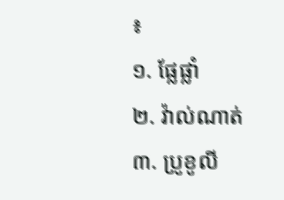៖
១. ផ្លែផ្លាំ
២. វ៉ាល់ណាត់
៣. ប្រូខូលី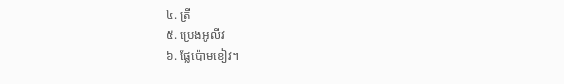៤. ត្រី
៥. ប្រេងអូលីវ
៦. ផ្លែប៉ោមខៀវ។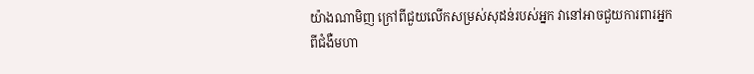យ៉ាងណាមិញ ក្រៅពីជួយលើកសម្រស់សុដន់របស់អ្នក វានៅអាចជួយការពារអ្នក ពីជំងឺមហា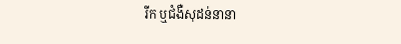រីក ឬជំងឺសុដន់នានា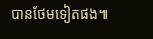បានថែមទៀតផង៕